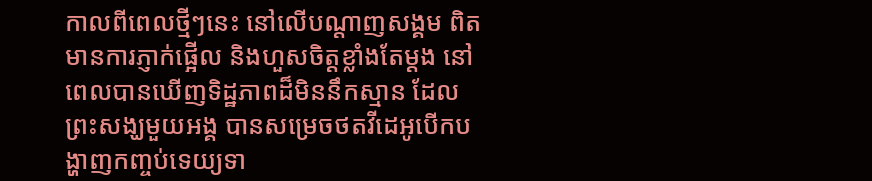កាលពីពេលថ្មីៗនេះ នៅលើបណ្តាញសង្គម ពិតមានការភ្ញាក់ផ្អើល និងហួសចិត្តខ្លាំងតែម្តង នៅពេលបានឃើញទិដ្ឋភាពដ៏មិននឹកស្មាន ដែលព្រះសង្ឃមួយអង្គ បានសម្រេចថតវីដេអូបើកបង្ហាញកញ្ចប់ទេយ្យទា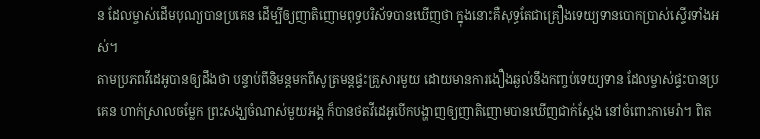ន ដែលម្ចាស់ដើមបុណ្យបានប្រគេន ដើម្បីឲ្យញាតិញោមពុទ្ធបរិស័ទបានឃើញថា ក្នុងនោះគឺសុទ្ធតែជាគ្រឿងទេយ្យទានបោកប្រាស់ស្ទើរទាំងអស់។
តាមប្រភពវីដេអូបានឲ្យដឹងថា បន្ទាប់ពីនិមន្តមកពីសូត្រមន្តផ្ទះគ្រួសារមួយ ដោយមានការងឿងឆ្ងល់នឹងកញ្ចប់ទេយ្យទាន ដែលម្ចាស់ផ្ទះបានប្រគេន ហាក់ស្រាលចម្លែក ព្រះសង្ឃចំណាស់មួយអង្គ ក៏បានថតវីដេអូបើកបង្ហាញឲ្យញាតិញោមបានឃើញជាក់ស្តែង នៅចំពោះកាមេរ៉ា។ ពិត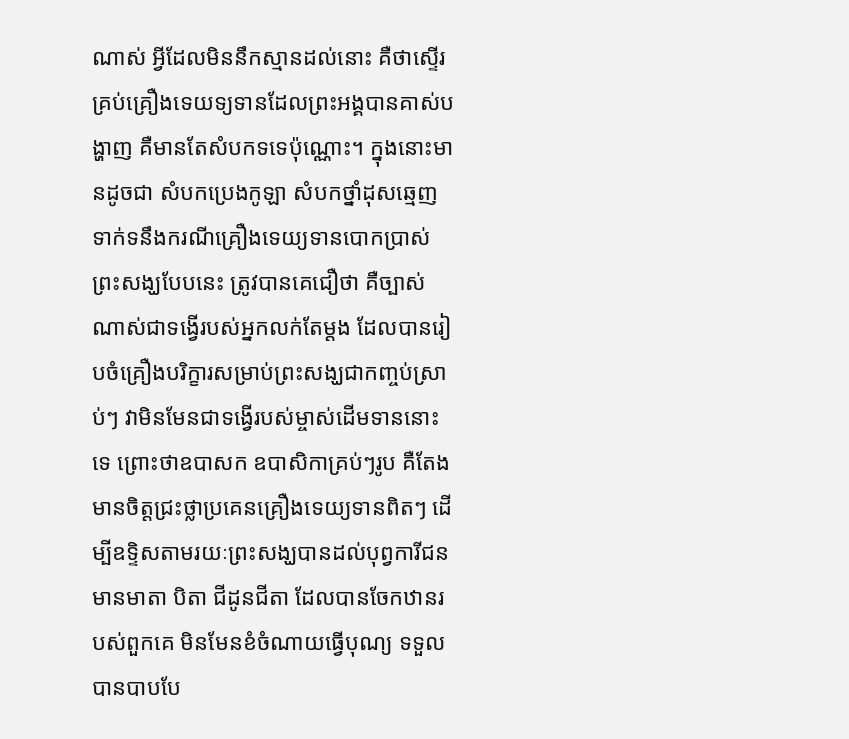ណាស់ អ្វីដែលមិននឹកស្មានដល់នោះ គឺថាស្ទើរគ្រប់គ្រឿងទេយទ្យទានដែលព្រះអង្គបានគាស់បង្ហាញ គឺមានតែសំបកទទេប៉ុណ្ណោះ។ ក្នុងនោះមានដូចជា សំបកប្រេងកូឡា សំបកថ្នាំដុសឆ្មេញ
ទាក់ទនឹងករណីគ្រឿងទេយ្យទានបោកប្រាស់ព្រះសង្ឃបែបនេះ ត្រូវបានគេជឿថា គឺច្បាស់ណាស់ជាទង្វើរបស់អ្នកលក់តែម្តង ដែលបានរៀបចំគ្រឿងបរិក្ខារសម្រាប់ព្រះសង្ឃជាកញ្ចប់ស្រាប់ៗ វាមិនមែនជាទង្វើរបស់ម្ចាស់ដើមទាននោះទេ ព្រោះថាឧបាសក ឧបាសិកាគ្រប់ៗរូប គឺតែងមានចិត្តជ្រះថ្លាប្រគេនគ្រឿងទេយ្យទានពិតៗ ដើម្បីឧទ្ទិសតាមរយៈព្រះសង្ឃបានដល់បុព្វការីជន មានមាតា បិតា ជីដូនជីតា ដែលបានចែកឋានរបស់ពួកគេ មិនមែនខំចំណាយធ្វើបុណ្យ ទទួលបានបាបបែ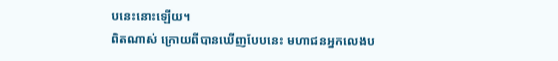បនេះនោះឡើយ។
ពិតណាស់ ក្រោយពីបានឃើញបែបនេះ មហាជនអ្នកលេងប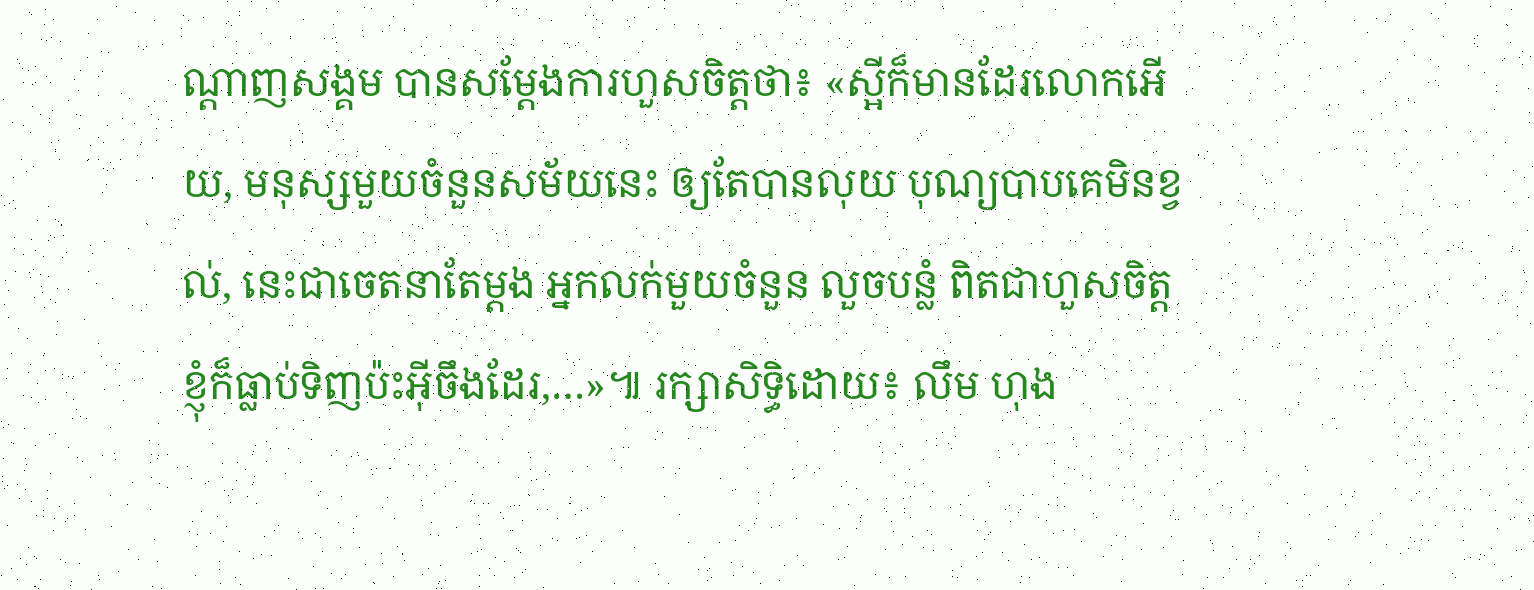ណ្តាញសង្គម បានសម្តែងការហួសចិត្តថា៖ «ស្អីក៏មានដែរលោកអើយ, មនុស្សមួយចំនួនសម័យនេះ ឲ្យតែបានលុយ បុណ្យបាបគេមិនខ្វល់, នេះជាចេតនាតែម្តង អ្នកលក់មួយចំនួន លួចបន្លំ ពិតជាហួសចិត្ត ខ្ញុំក៏ធ្លាប់ទិញប៉ះអ៊ីចឹងដែរ,…»៕ រក្សាសិទ្ធិដោយ៖ លឹម ហុង